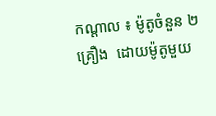កណ្ដាល ៖ ម៉ូតូចំនួន ២គ្រឿង  ដោយម៉ូតូមួយ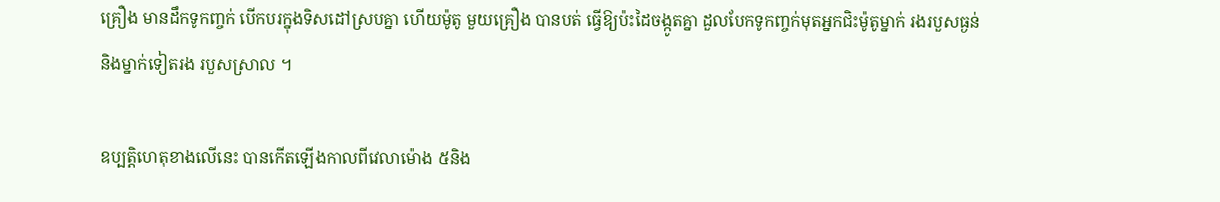គ្រឿង មានដឹកទូកញ្ចក់ បើកបរក្នុងទិសដៅស្របគ្នា ហើយម៉ូតូ មួយគ្រឿង បានបត់ ធ្វើឱ្យប៉ះដៃចង្កូតគ្នា ដួលបែកទូកញ្ចក់មុតអ្នកជិះម៉ូតូម្នាក់ រងរបួសធ្ងន់ និងម្នាក់ទៀតរង របួសស្រាល ។

ឧប្បត្ដិហេតុខាងលើនេះ បានកើតឡើងកាលពីវេលាម៉ោង ៥និង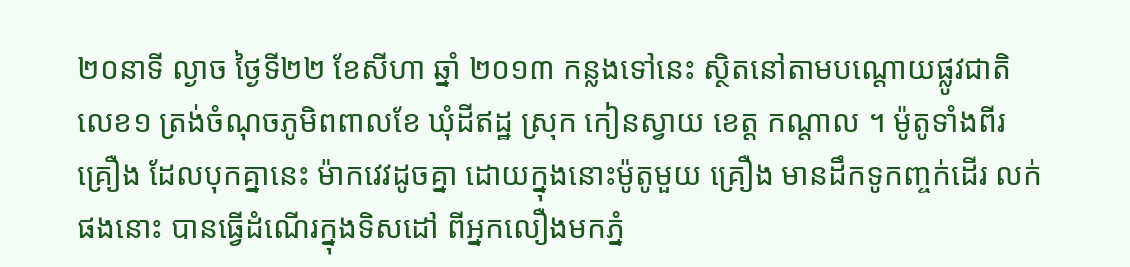២០នាទី ល្ងាច ថ្ងៃទី២២ ខែសីហា ឆ្នាំ ២០១៣ កន្លងទៅនេះ ស្ថិតនៅតាមបណ្ដោយផ្លូវជាតិលេខ១ ត្រង់ចំណុចភូមិពពាលខែ ឃុំដីឥដ្ឋ ស្រុក កៀនស្វាយ ខេត្ដ កណ្ដាល ។ ម៉ូតូទាំងពីរគ្រឿង ដែលបុកគ្នានេះ ម៉ាកវេវដូចគ្នា ដោយក្នុងនោះម៉ូតូមួយ គ្រឿង មានដឹកទូកញ្ចក់ដើរ លក់ផងនោះ បានធ្វើដំណើរក្នុងទិសដៅ ពីអ្នកលឿងមកភ្នំ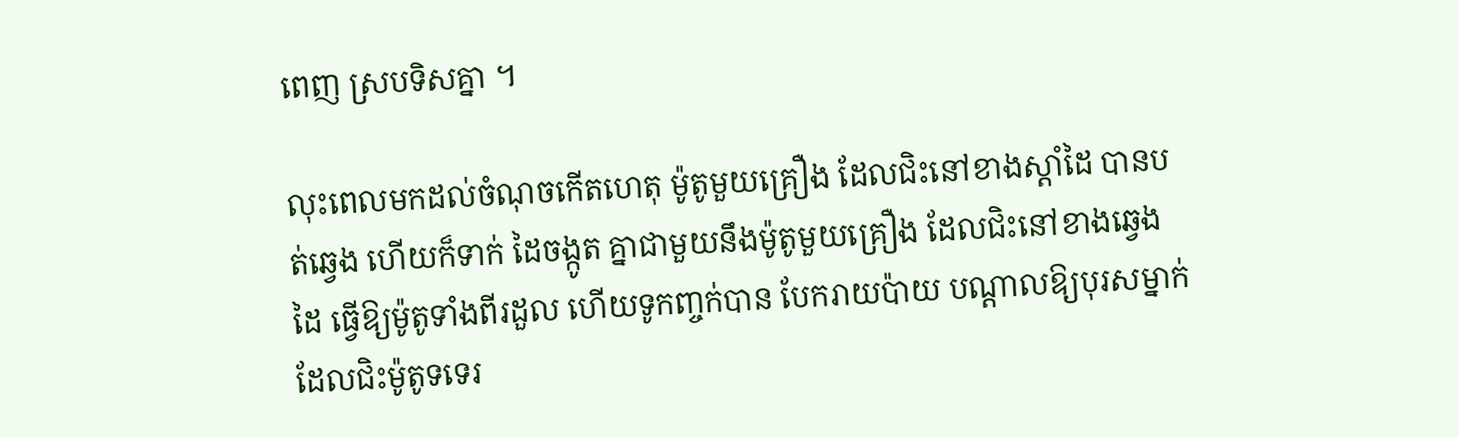ពេញ ស្របទិសគ្នា ។

លុះពេលមកដល់ចំណុចកើតហេតុ ម៉ូតូមួយគ្រឿង ដែលជិះនៅខាងស្ដាំដៃ បានបត់ឆ្វេង ហើយក៏ទាក់ ដៃចង្កូត គ្នាជាមួយនឹងម៉ូតូមួយគ្រឿង ដែលជិះនៅខាងឆ្វេងដៃ ធ្វើឱ្យម៉ូតូទាំងពីរដួល ហើយទូកញ្ចក់បាន បែករាយប៉ាយ បណ្ដាលឱ្យបុរសម្នាក់ ដែលជិះម៉ូតូទទេរ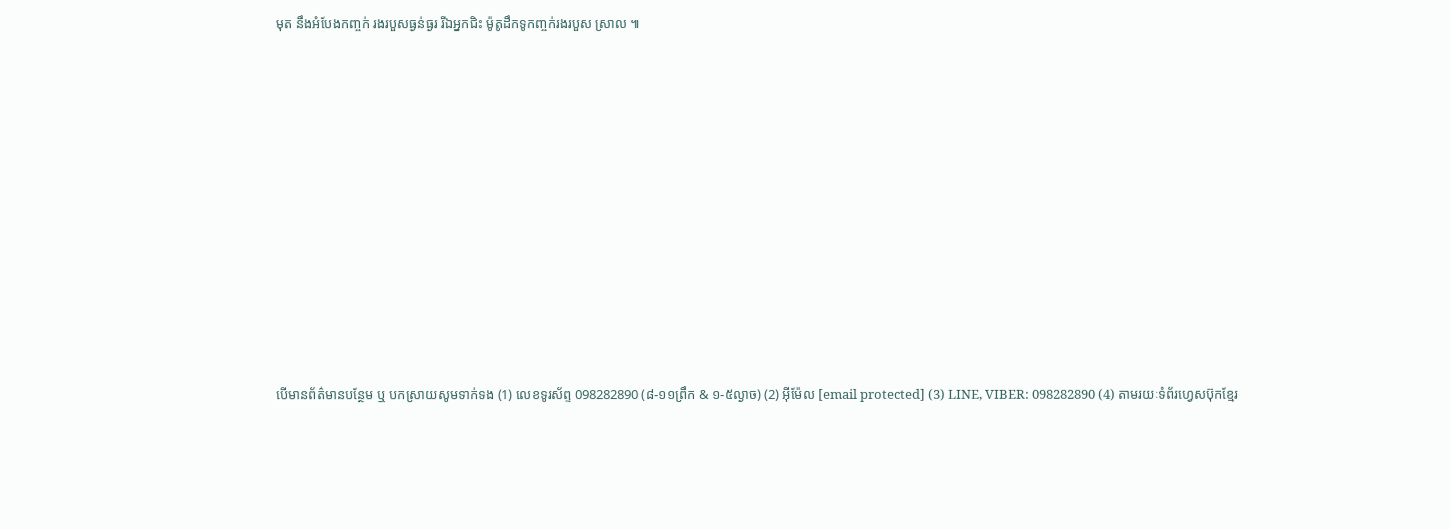មុត នឹងអំបែងកញ្ចក់ រងរបួសធ្ងន់ធ្ងរ រីឯអ្នកជិះ ម៉ូតូដឹកទូកញ្ចក់រងរបួស ស្រាល ៕















បើមានព័ត៌មានបន្ថែម ឬ បកស្រាយសូមទាក់ទង (1) លេខទូរស័ព្ទ 098282890 (៨-១១ព្រឹក & ១-៥ល្ងាច) (2) អ៊ីម៉ែល [email protected] (3) LINE, VIBER: 098282890 (4) តាមរយៈទំព័រហ្វេសប៊ុកខ្មែរ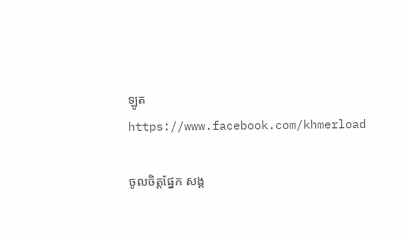ឡូត https://www.facebook.com/khmerload

ចូលចិត្តផ្នែក សង្គ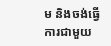ម និងចង់ធ្វើការជាមួយ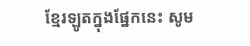ខ្មែរឡូតក្នុងផ្នែកនេះ សូម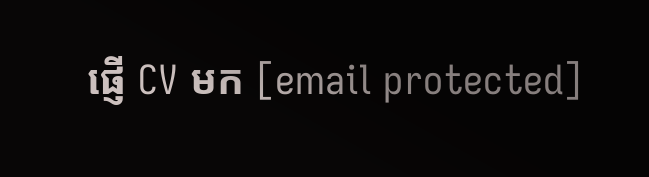ផ្ញើ CV មក [email protected]